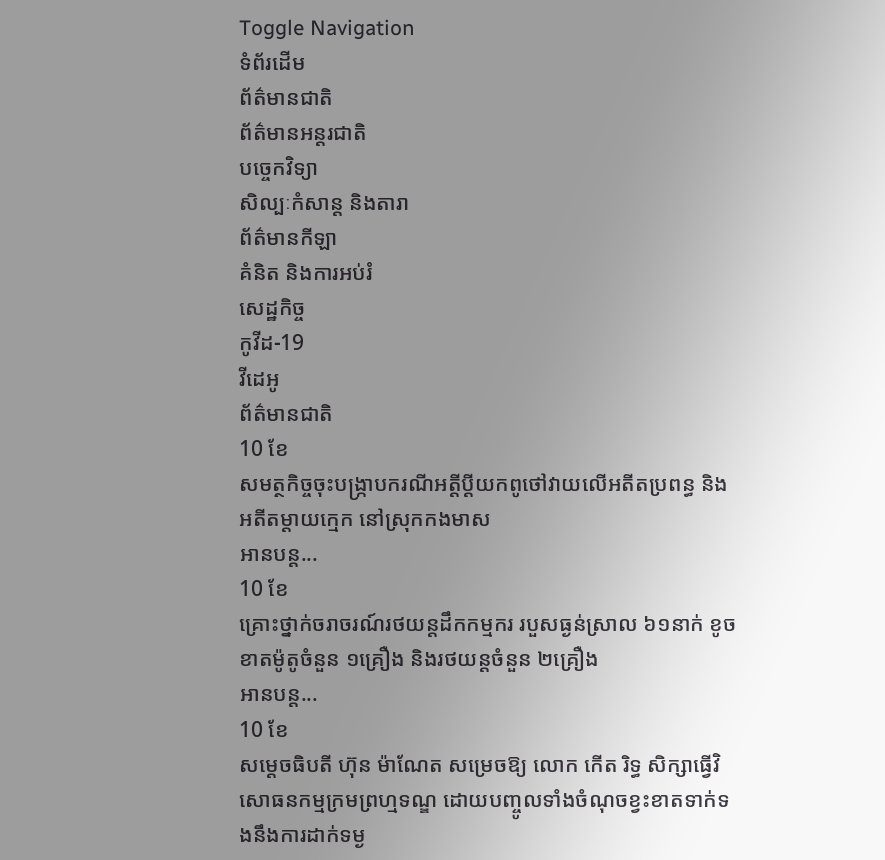Toggle Navigation
ទំព័រដើម
ព័ត៌មានជាតិ
ព័ត៌មានអន្តរជាតិ
បច្ចេកវិទ្យា
សិល្បៈកំសាន្ត និងតារា
ព័ត៌មានកីឡា
គំនិត និងការអប់រំ
សេដ្ឋកិច្ច
កូវីដ-19
វីដេអូ
ព័ត៌មានជាតិ
10 ខែ
សមត្ថកិច្ចចុះបង្ក្រាបករណីអត្តីប្តីយកពូថៅវាយលើអតីតប្រពន្ធ និងអតីតម្ដាយក្មេក នៅស្រុកកងមាស
អានបន្ត...
10 ខែ
គ្រោះថ្នាក់ចរាចរណ៍រថយន្តដឹកកម្មករ របួសធ្ងន់ស្រាល ៦១នាក់ ខូចខាតម៉ូតូចំនួន ១គ្រឿង និងរថយន្តចំនួន ២គ្រឿង
អានបន្ត...
10 ខែ
សម្ដេចធិបតី ហ៊ុន ម៉ាណែត សម្រេចឱ្យ លោក កើត រិទ្ធ សិក្សាធ្វើវិសោធនកម្មក្រមព្រហ្មទណ្ឌ ដោយបញ្ចូលទាំងចំណុចខ្វះខាតទាក់ទងនឹងការដាក់ទម្ង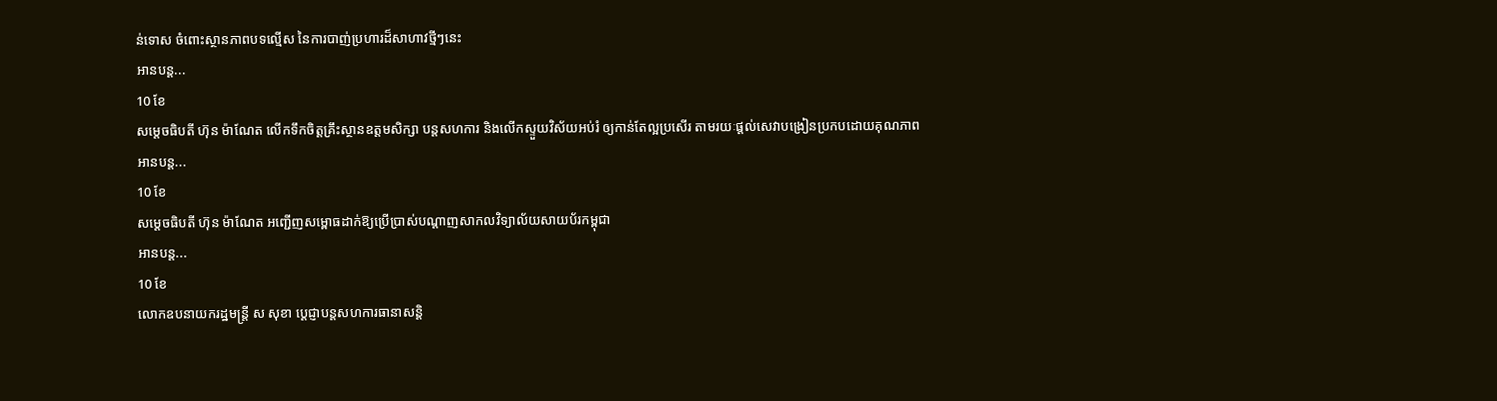ន់ទោស ចំពោះស្ថានភាពបទល្មើស នៃការបាញ់ប្រហារដ៏សាហាវថ្មីៗនេះ
អានបន្ត...
10 ខែ
សម្ដេចធិបតី ហ៊ុន ម៉ាណែត លើកទឹកចិត្តគ្រឹះស្ថានឧត្តមសិក្សា បន្តសហការ និងលើកស្ទួយវិស័យអប់រំ ឲ្យកាន់តែល្អប្រសើរ តាមរយៈផ្តល់សេវាបង្រៀនប្រកបដោយគុណភាព
អានបន្ត...
10 ខែ
សម្តេចធិបតី ហ៊ុន ម៉ាណែត អញ្ជើញសម្ពោធដាក់ឱ្យប្រើប្រាស់បណ្តាញសាកលវិទ្យាល័យសាយប័រកម្ពុជា
អានបន្ត...
10 ខែ
លោកឧបនាយករដ្ឋមន្ត្រី ស សុខា ប្ដេជ្ញាបន្តសហការធានាសន្តិ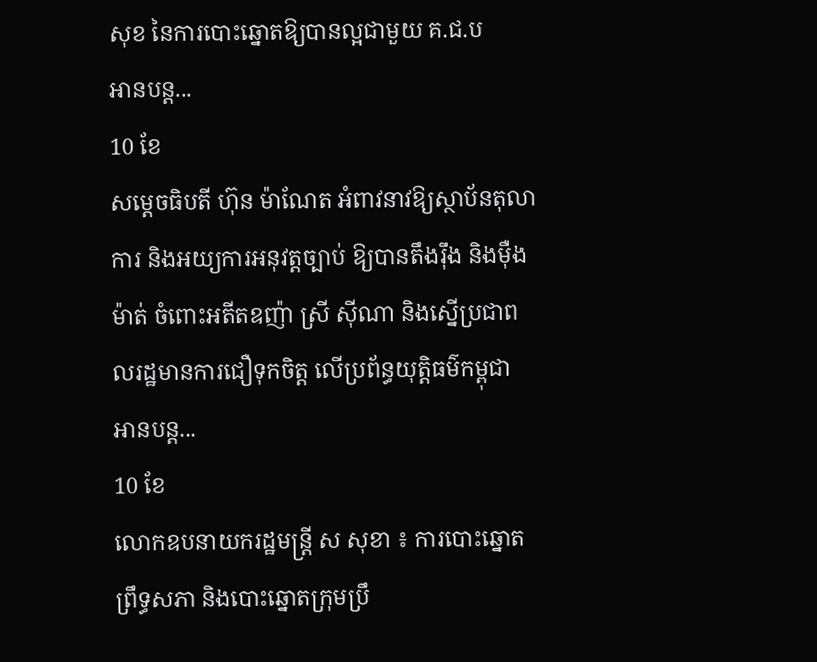សុខ នៃការបោះឆ្នោតឱ្យបានល្អជាមួយ គ.ជ.ប
អានបន្ត...
10 ខែ
សម្ដេចធិបតី ហ៊ុន ម៉ាណែត អំពាវនាវឱ្យស្ថាប័នតុលាការ និងអយ្យការអនុវត្តច្បាប់ ឱ្យបានតឹងរ៉ឹង និងម៉ឺងម៉ាត់ ចំពោះអតីតឧញ៉ា ស្រី ស៊ីណា និងស្នើប្រជាពលរដ្ឋមានការជឿទុកចិត្ត លើប្រព័ន្ធយុត្តិធម៌កម្ពុជា
អានបន្ត...
10 ខែ
លោកឧបនាយករដ្ឋមន្ដ្រី ស សុខា ៖ ការបោះឆ្នោតព្រឹទ្ធសភា និងបោះឆ្នោតក្រុមប្រឹ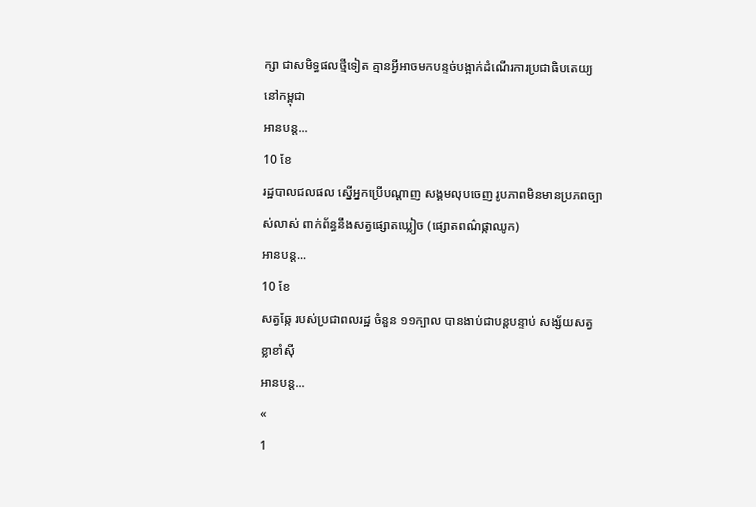ក្សា ជាសមិទ្ធផលថ្មីទៀត គ្មានអ្វីអាចមកបន្ទច់បង្អាក់ដំណើរការប្រជាធិបតេយ្យនៅកម្ពុជា
អានបន្ត...
10 ខែ
រដ្ឋបាលជលផល ស្នើអ្នកប្រើបណ្តាញ សង្គមលុបចេញ រូបភាពមិនមានប្រភពច្បាស់លាស់ ពាក់ព័ន្ធនឹងសត្វផ្សោតឃ្លៀច (ផ្សោតពណ៌ផ្កាឈូក)
អានបន្ត...
10 ខែ
សត្វឆ្កែ របស់ប្រជាពលរដ្ឋ ចំនួន ១១ក្បាល បានងាប់ជាបន្តបន្ទាប់ សង្ស័យសត្វខ្លាខាំស៊ី
អានបន្ត...
«
1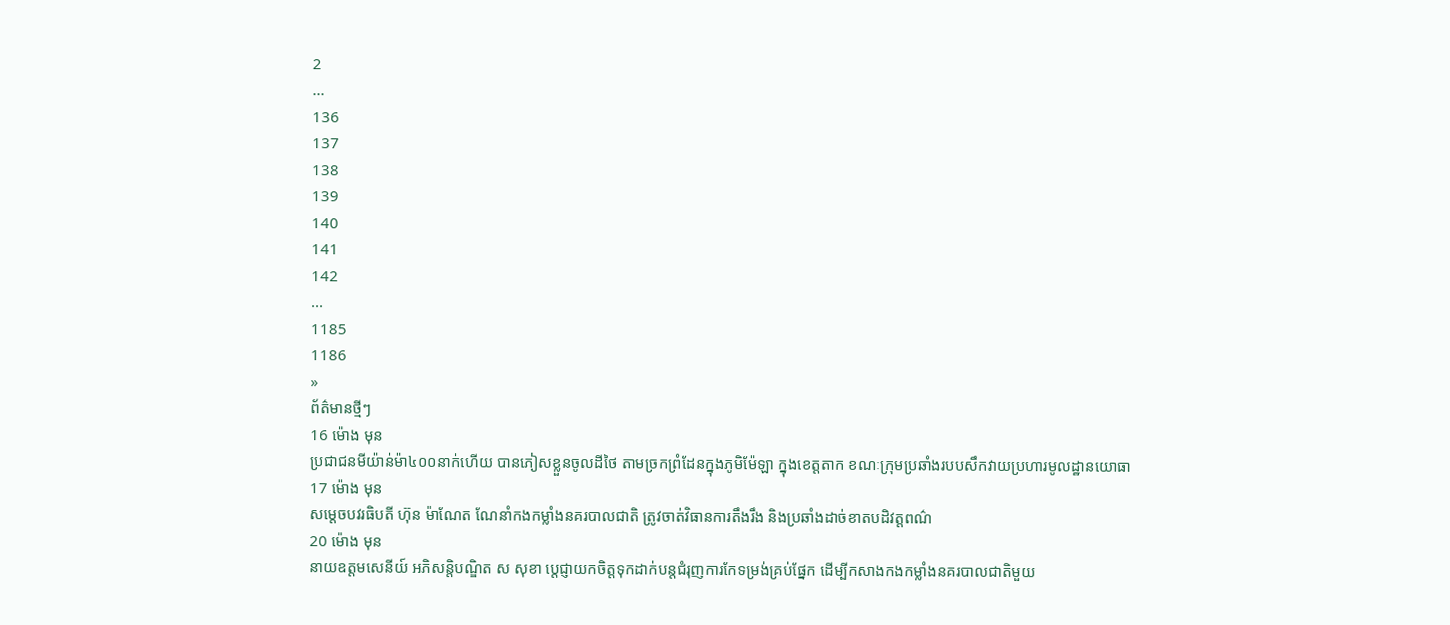2
...
136
137
138
139
140
141
142
...
1185
1186
»
ព័ត៌មានថ្មីៗ
16 ម៉ោង មុន
ប្រជាជនមីយ៉ាន់ម៉ា៤០០នាក់ហើយ បានភៀសខ្លួនចូលដីថៃ តាមច្រកព្រំដែនក្នុងភូមិម៉ែឡា ក្នុងខេត្តតាក ខណៈក្រុមប្រឆាំងរបបសឹកវាយប្រហារមូលដ្ឋានយោធា
17 ម៉ោង មុន
សម្តេចបវរធិបតី ហ៊ុន ម៉ាណែត ណែនាំកងកម្លាំងនគរបាលជាតិ ត្រូវចាត់វិធានការតឹងរឹង និងប្រឆាំងដាច់ខាតបដិវត្តពណ៌
20 ម៉ោង មុន
នាយឧត្តមសេនីយ៍ អភិសន្តិបណ្ឌិត ស សុខា ប្ដេជ្ញាយកចិត្តទុកដាក់បន្តជំរុញការកែទម្រង់គ្រប់ផ្នែក ដើម្បីកសាងកងកម្លាំងនគរបាលជាតិមួយ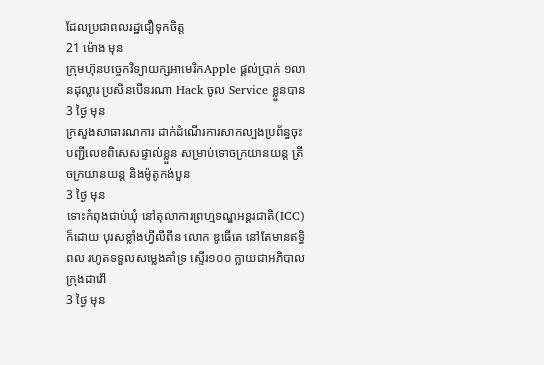ដែលប្រជាពលរដ្ឋជឿទុកចិត្ត
21 ម៉ោង មុន
ក្រុមហ៊ុនបច្ចេកវិទ្យាយក្សអាមេរិកApple ផ្ដល់ប្រាក់ ១លានដុល្លារ ប្រសិនបើនរណា Hack ចូល Service ខ្លួនបាន
3 ថ្ងៃ មុន
ក្រសួងសាធារណការ ដាក់ដំណើរការសាកល្បងប្រព័ន្ធចុះបញ្ជីលេខពិសេសផ្ទាល់ខ្លួន សម្រាប់ទោចក្រយានយន្ត ត្រីចក្រយានយន្ត និងម៉ូតូកង់បួន
3 ថ្ងៃ មុន
ទោះកំពុងជាប់ឃុំ នៅតុលាការព្រហ្មទណ្ឌអន្តរជាតិ(ICC) ក៏ដោយ បុរសខ្លាំងហ្វីលីពីន លោក ឌូធើតេ នៅតែមានឥទ្ធិពល រហូតទទួលសម្លេងគាំទ្រ ស្ទើរ១០០ ក្លាយជាអភិបាលក្រុងដាវ៉ៅ
3 ថ្ងៃ មុន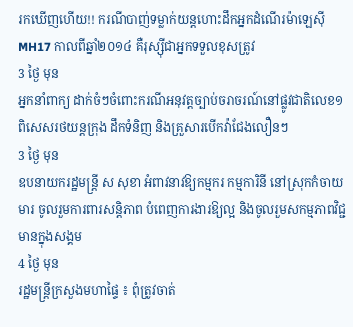រកឃើញហើយ!! ករណីបាញ់ទម្លាក់យន្តហោះដឹកអ្នកដំណើរម៉ាឡេស៊ី MH17 កាលពីឆ្នាំ២០១៤ គឺរុស្ស៊ីជាអ្នកទទួលខុសត្រូវ
3 ថ្ងៃ មុន
អ្នកនាំពាក្យ ដាក់ចំៗចំពោះករណីអនុវត្តច្បាប់ចរាចរណ៍នៅផ្លូវជាតិលេខ១ ពិសេសរថយន្តក្រុង ដឹកទំនិញ និងគ្រួសារបើកវ៉ាជែងលឿនៗ
3 ថ្ងៃ មុន
ឧបនាយករដ្ឋមន្ត្រី ស សុខា អំពាវនាវឱ្យកម្មករ កម្មការិនី នៅស្រុកកំចាយមារ ចូលរួមការពារសន្តិភាព បំពេញការងារឱ្យល្អ និងចូលរួមសកម្មភាពវិជ្ជមានក្នុងសង្គម
4 ថ្ងៃ មុន
រដ្ឋមន្ត្រីក្រសួងមហាផ្ទៃ ៖ ពុំត្រូវចាត់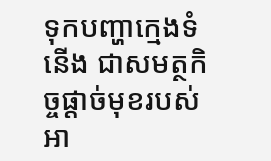ទុកបញ្ហាក្មេងទំនើង ជាសមត្ថកិច្ចផ្ដាច់មុខរបស់អា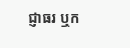ជ្ញាធរ ឬក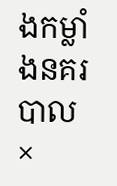ងកម្លាំងនគរបាល
×